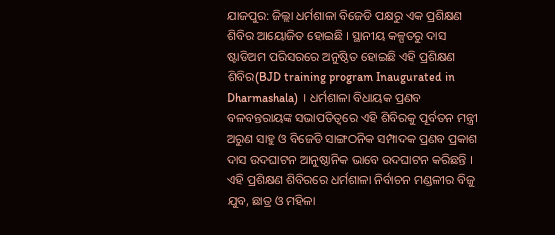ଯାଜପୁର: ଜିଲ୍ଲା ଧର୍ମଶାଳା ବିଜେଡି ପକ୍ଷରୁ ଏକ ପ୍ରଶିକ୍ଷଣ ଶିବିର ଆୟୋଜିତ ହୋଇଛି । ସ୍ଥାନୀୟ କଳ୍ପତରୁ ଦାସ ଷ୍ଟାଡିଅମ ପରିସରରେ ଅନୁଷ୍ଠିତ ହୋଇଛି ଏହି ପ୍ରଶିକ୍ଷଣ ଶିବିର(BJD training program Inaugurated in Dharmashala) । ଧର୍ମଶାଳା ବିଧାୟକ ପ୍ରଣବ ବଳବନ୍ତରାୟଙ୍କ ସଭାପତିତ୍ବରେ ଏହି ଶିବିରକୁ ପୂର୍ବତନ ମନ୍ତ୍ରୀ ଅରୁଣ ସାହୁ ଓ ବିଜେଡି ସାଙ୍ଗଠନିକ ସମ୍ପାଦକ ପ୍ରଣବ ପ୍ରକାଶ ଦାସ ଉଦଘାଟନ ଆନୁଷ୍ଠାନିକ ଭାବେ ଉଦଘାଟନ କରିଛନ୍ତି ।
ଏହି ପ୍ରଶିକ୍ଷଣ ଶିବିରରେ ଧର୍ମଶାଳା ନିର୍ବାଚନ ମଣ୍ଡଳୀର ବିଜୁ ଯୁବ, ଛାତ୍ର ଓ ମହିଳା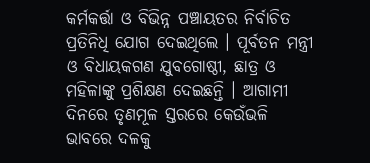କର୍ମକର୍ତ୍ତା ଓ ବିଭିନ୍ନ ପଞ୍ଚାୟତର ନିର୍ବାଚିତ ପ୍ରତିନିଧି ଯୋଗ ଦେଇଥିଲେ । ପୂର୍ବତନ ମନ୍ତ୍ରୀ ଓ ବିଧାୟକଗଣ ଯୁବଗୋଷ୍ଠୀ, ଛାତ୍ର ଓ ମହିଳାଙ୍କୁ ପ୍ରଶିକ୍ଷଣ ଦେଇଛନ୍ତି । ଆଗାମୀ ଦିନରେ ତୃଣମୂଳ ସ୍ତରରେ କେଉଁଭଳି ଭାବରେ ଦଳକୁ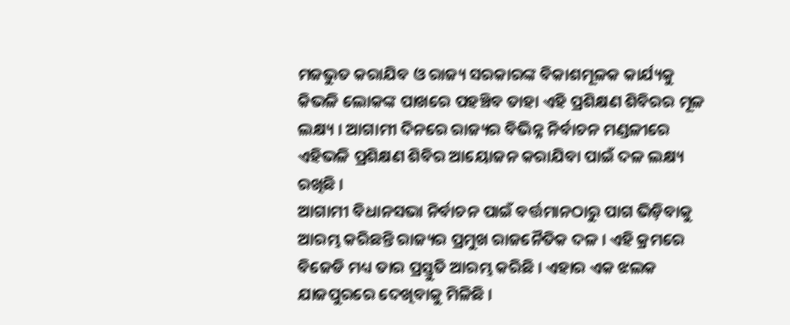ମଜଭୁତ କରାଯିବ ଓ ରାଜ୍ୟ ସରକାରଙ୍କ ବିକାଶମୂଳକ କାର୍ଯ୍ୟକୁ କିଭଳି ଲୋକଙ୍କ ପାଖରେ ପହଞ୍ଚିବ ତାହା ଏହି ପ୍ରଶିକ୍ଷଣ ଶିବିରର ମୂଳ ଲକ୍ଷ୍ୟ । ଆଗାମୀ ଦିନରେ ରାଜ୍ୟର ବିଭିନ୍ନ ନିର୍ବାଚନ ମଣ୍ଡଳୀରେ ଏହିଭଳି ପ୍ରଶିକ୍ଷଣ ଶିବିର ଆୟୋଜନ କରାଯିବା ପାଇଁ ଦଳ ଲକ୍ଷ୍ୟ ରଖିଛି ।
ଆଗାମୀ ବିଧାନସଭା ନିର୍ବାଚନ ପାଇଁ ବର୍ତ୍ତମାନଠାରୁ ପାଗ ଭିଡ଼ିବାକୁ ଆରମ୍ଭ କରିଛନ୍ତି ରାଜ୍ୟର ପ୍ରମୁଖ ରାଜନୈତିକ ଦଳ । ଏହି କ୍ରମରେ ବିଜେଡି ମଧ୍ୟ ତାର ପ୍ରସ୍ତୁତି ଆରମ୍ଭ କରିଛି । ଏହାର ଏକ ଝଲକ ଯାଜପୁରରେ ଦେଖିବାକୁ ମିଳିଛି ।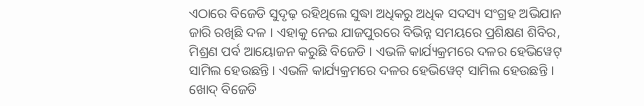ଏଠାରେ ବିଜେଡି ସୁଦୃଢ଼ ରହିଥିଲେ ସୁଦ୍ଧା ଅଧିକରୁ ଅଧିକ ସଦସ୍ୟ ସଂଗ୍ରହ ଅଭିଯାନ ଜାରି ରଖିଛି ଦଳ । ଏହାକୁ ନେଇ ଯାଜପୁରରେ ବିଭିନ୍ନ ସମୟରେ ପ୍ରଶିକ୍ଷଣ ଶିବିର, ମିଶ୍ରଣ ପର୍ବ ଆୟୋଜନ କରୁଛି ବିଜେଡି । ଏଭଳି କାର୍ଯ୍ୟକ୍ରମରେ ଦଳର ହେଭିୱେଟ୍ ସାମିଲ ହେଉଛନ୍ତି । ଏଭଳି କାର୍ଯ୍ୟକ୍ରମରେ ଦଳର ହେଭିୱେଟ୍ ସାମିଲ ହେଉଛନ୍ତି । ଖୋଦ୍ ବିଜେଡି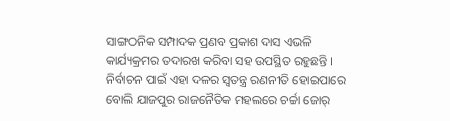ସାଙ୍ଗଠନିକ ସମ୍ପାଦକ ପ୍ରଣବ ପ୍ରକାଶ ଦାସ ଏଭଳି କାର୍ଯ୍ୟକ୍ରମର ତଦାରଖ କରିବା ସହ ଉପସ୍ଥିତ ରହୁଛନ୍ତି । ନିର୍ବାଚନ ପାଇଁ ଏହା ଦଳର ସ୍ବତନ୍ତ୍ର ରଣନୀତି ହୋଇପାରେ ବୋଲି ଯାଜପୁର ରାଜନୈତିକ ମହଲରେ ଚର୍ଚ୍ଚା ଜୋର୍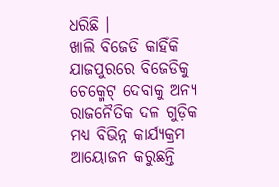ଧରିଛି ।
ଖାଲି ବିଜେଡି କାହିଁକି ଯାଜପୁରରେ ବିଜେଡିକୁ ଚେକ୍ମେଟ୍ ଦେବାକୁ ଅନ୍ୟ ରାଜନୈତିକ ଦଳ ଗୁଡ଼ିକ ମଧ୍ୟ ବିଭିନ୍ନ କାର୍ଯ୍ୟକ୍ରମ ଆୟୋଜନ କରୁଛନ୍ତି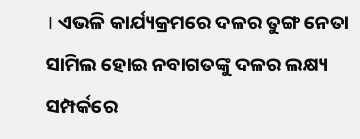। ଏଭଳି କାର୍ଯ୍ୟକ୍ରମରେ ଦଳର ତୁଙ୍ଗ ନେତା ସାମିଲ ହୋଇ ନବାଗତଙ୍କୁ ଦଳର ଲକ୍ଷ୍ୟ ସମ୍ପର୍କରେ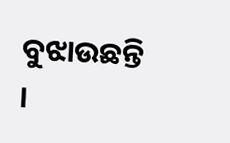ବୁଝାଉଛନ୍ତି ।